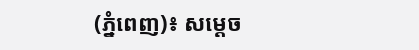(ភ្នំពេញ)៖ សម្តេច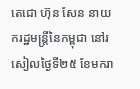តេជោ ហ៊ុន សែន នាយករដ្ឋមន្ត្រីនៃកម្ពុជា នៅរសៀលថ្ងៃទី២៥ ខែមករា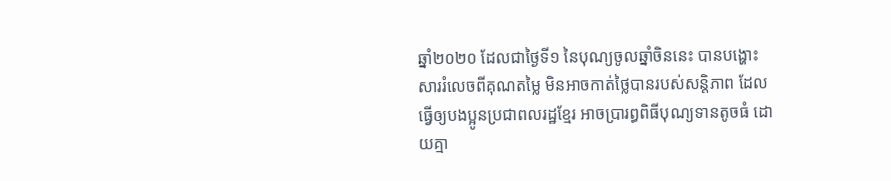ឆ្នាំ២០២០ ដែលជាថ្ងៃទី១ នៃបុណ្យចូលឆ្នាំចិននេះ បានបង្ហោះសាររំលេចពីគុណតម្លៃ មិនអាចកាត់ថ្លៃបានរបស់សន្តិភាព ដែលធ្វើឲ្យបងប្អូនប្រជាពលរដ្ឋខ្មែរ អាចប្រារព្ធពិធីបុណ្យទានតូចធំ ដោយគ្មា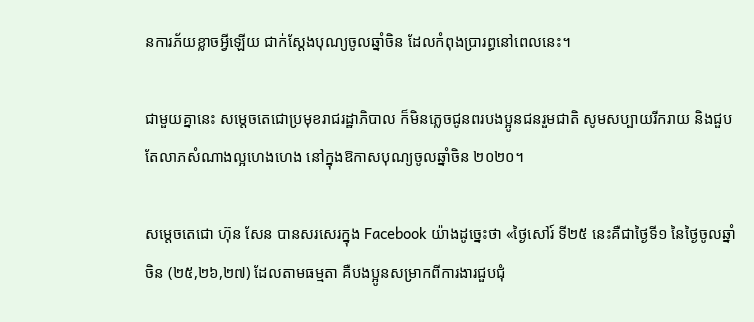នការភ័យខ្លាចអ្វីឡើយ ជាក់ស្តែងបុណ្យចូលឆ្នាំចិន ដែលកំពុងប្រារព្ធនៅពេលនេះ។

ជាមួយគ្នានេះ សម្តេចតេជោប្រមុខរាជរដ្ឋាភិបាល ក៏មិនភ្លេចជូនពរបងប្អូនជនរួមជាតិ សូមសប្បាយរីករាយ និងជួបតែលាភសំណាងល្អហេងហេង នៅក្នុងឱកាសបុណ្យចូលឆ្នាំចិន ២០២០។

សម្តេចតេជោ ហ៊ុន សែន បានសរសេរក្នុង Facebook យ៉ាងដូច្នេះថា «ថ្ងៃសៅរ៍ ទី២៥ នេះគឺជាថ្ងៃទី១ នៃថ្ងៃចូលឆ្នាំចិន (២៥,២៦,២៧) ដែលតាមធម្មតា គឺបងប្អូនសម្រាកពីការងារជួបជុំ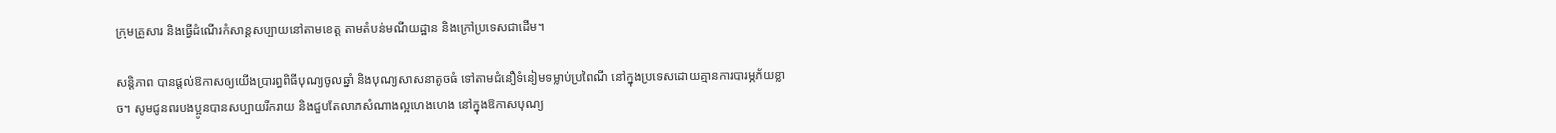ក្រុមគ្រួសារ និងធ្វើដំណើរកំសាន្តសប្បាយនៅតាមខេត្ត តាមតំបន់មណីយដ្ឋាន និងក្រៅប្រទេសជាដើម។

សន្តិភាព បានផ្តល់ឱកាសឲ្យយើងប្រារព្ធពិធីបុណ្យចូលឆ្នាំ និងបុណ្យសាសនាតូចធំ ទៅតាមជំនឿទំនៀមទម្លាប់ប្រពៃណី នៅក្នុងប្រទេសដោយគ្មានការបារម្ភភ័យខ្លាច។ សូមជូនពរបងប្អូនបានសប្បាយរីករាយ និងជួបតែលាភសំណាងល្អហេងហេង នៅក្នុងឱកាសបុណ្យ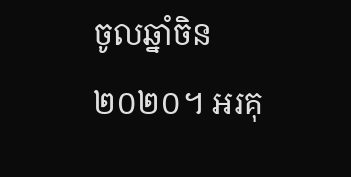ចូលឆ្នាំចិន ២០២០។ អរគុ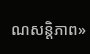ណសន្តិភាព»